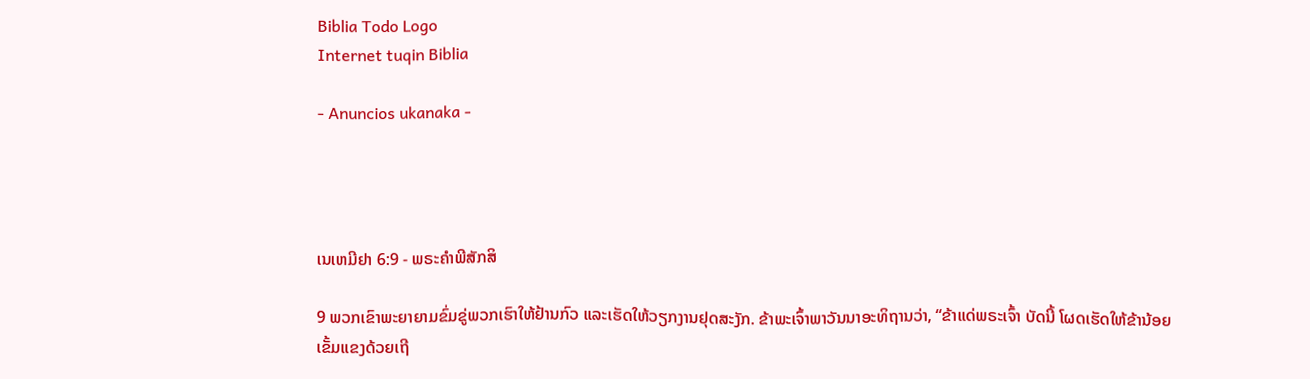Biblia Todo Logo
Internet tuqin Biblia

- Anuncios ukanaka -




ເນເຫມີຢາ 6:9 - ພຣະຄຳພີສັກສິ

9 ພວກເຂົາພະຍາຍາມຂົ່ມຂູ່ພວກເຮົາໃຫ້ຢ້ານກົວ ແລະເຮັດໃຫ້ວຽກງານຢຸດສະງັກ. ຂ້າພະເຈົ້າພາວັນນາອະທິຖານວ່າ, “ຂ້າແດ່ພຣະເຈົ້າ ບັດນີ້ ໂຜດເຮັດໃຫ້ຂ້ານ້ອຍເຂັ້ມແຂງດ້ວຍເຖີ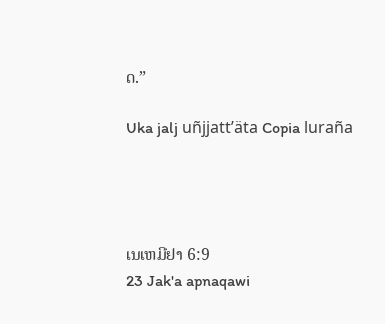ດ.”

Uka jalj uñjjattʼäta Copia luraña




ເນເຫມີຢາ 6:9
23 Jak'a apnaqawi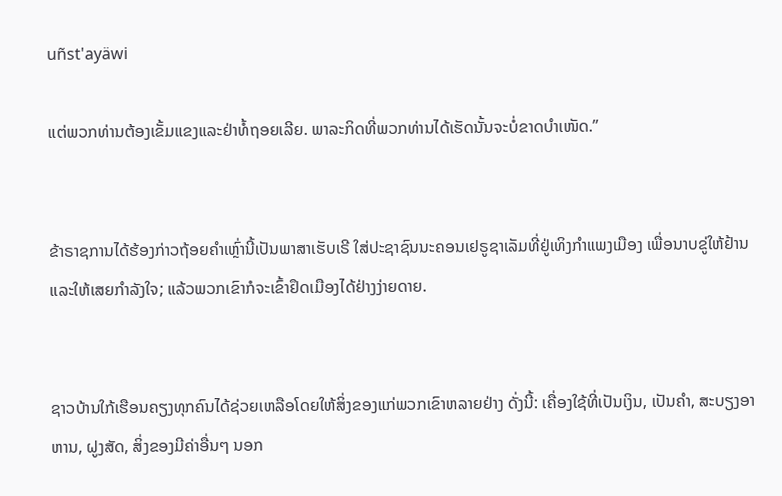uñst'ayäwi

ແຕ່ພວກທ່ານຕ້ອງເຂັ້ມແຂງແລະຢ່າທໍ້ຖອຍເລີຍ. ພາລະກິດທີ່ພວກທ່ານໄດ້ເຮັດນັ້ນຈະບໍ່ຂາດບຳເໜັດ.”


ຂ້າຣາຊການໄດ້ຮ້ອງກ່າວຖ້ອຍຄຳເຫຼົ່ານີ້ເປັນພາສາເຮັບເຣີ ໃສ່ປະຊາຊົນນະຄອນເຢຣູຊາເລັມທີ່ຢູ່ເທິງກຳແພງເມືອງ ເພື່ອນາບຂູ່ໃຫ້ຢ້ານ ແລະໃຫ້ເສຍກຳລັງໃຈ; ແລ້ວພວກເຂົາກໍຈະເຂົ້າຢຶດເມືອງໄດ້ຢ່າງງ່າຍດາຍ.


ຊາວບ້ານໃກ້ເຮືອນຄຽງທຸກຄົນໄດ້ຊ່ວຍເຫລືອໂດຍໃຫ້ສິ່ງຂອງແກ່ພວກເຂົາຫລາຍຢ່າງ ດັ່ງນີ້: ເຄື່ອງໃຊ້ທີ່ເປັນເງິນ, ເປັນຄຳ, ສະບຽງອາຫານ, ຝູງສັດ, ສິ່ງຂອງມີຄ່າອື່ນໆ ນອກ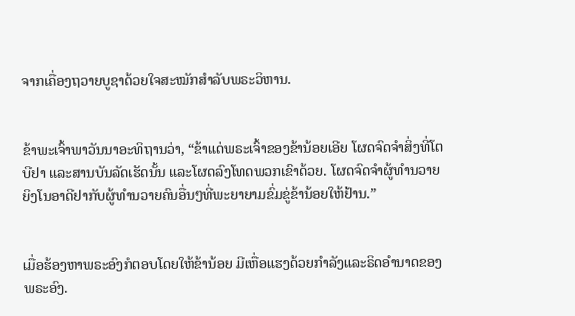ຈາກເຄື່ອງຖວາຍບູຊາດ້ວຍໃຈສະໝັກສຳລັບພຣະວິຫານ.


ຂ້າພະເຈົ້າພາວັນນາອະທິຖານວ່າ, “ຂ້າແດ່ພຣະເຈົ້າຂອງຂ້ານ້ອຍເອີຍ ໂຜດຈົດຈຳສິ່ງທີ່ໂຕບີຢາ ແລະສານບັນລັດເຮັດນັ້ນ ແລະໂຜດລົງໂທດພວກເຂົາດ້ວຍ. ໂຜດຈົດຈຳຜູ້ທຳນວາຍຍິງໂນອາດີຢາກັບຜູ້ທຳນວາຍຄົນອື່ນໆທີ່ພະຍາຍາມຂົ່ມຂູ່ຂ້ານ້ອຍໃຫ້ຢ້ານ.”


ເມື່ອຮ້ອງຫາພຣະອົງກໍຕອບໂດຍໃຫ້ຂ້ານ້ອຍ ມີເຫື່ອແຮງດ້ວຍກຳລັງແລະຣິດອຳນາດຂອງພຣະອົງ.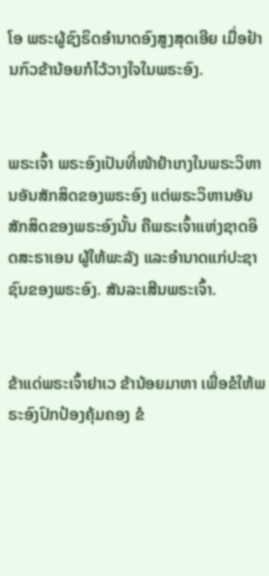ໂອ ພຣະຜູ້ຊົງຣິດອຳນາດອົງສູງສຸດເອີຍ ເມື່ອຢ້ານກົວຂ້ານ້ອຍກໍໄວ້ວາງໃຈໃນພຣະອົງ.


ພຣະເຈົ້າ ພຣະອົງເປັນທີ່ໜ້າຢຳເກງໃນພຣະວິຫານອັນສັກສິດຂອງພຣະອົງ ແຕ່ພຣະວິຫານອັນສັກສິດຂອງພຣະອົງນັ້ນ ຄືພຣະເຈົ້າແຫ່ງຊາດອິດສະຣາເອນ ຜູ້ໃຫ້ພະລັງ ແລະອຳນາດແກ່ປະຊາຊົນຂອງພຣະອົງ. ສັນລະເສີນພຣະເຈົ້າ.


ຂ້າແດ່ພຣະເຈົ້າຢາເວ ຂ້ານ້ອຍມາຫາ ເພື່ອຂໍໃຫ້ພຣະອົງປົກປ້ອງຄຸ້ມຄອງ ຂໍ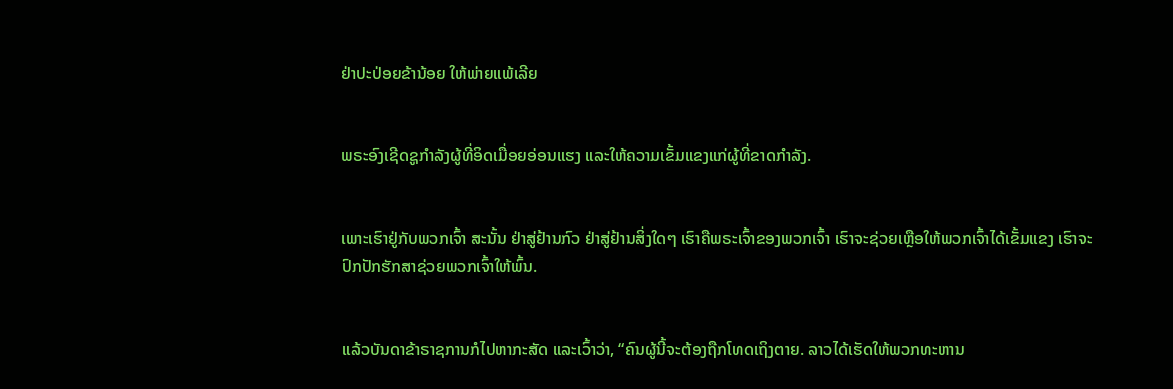ຢ່າປະປ່ອຍຂ້ານ້ອຍ ໃຫ້ພ່າຍແພ້ເລີຍ


ພຣະອົງເຊີດຊູກຳລັງຜູ້ທີ່ອິດເມື່ອຍອ່ອນແຮງ ແລະໃຫ້ຄວາມເຂັ້ມແຂງແກ່ຜູ້ທີ່ຂາດກຳລັງ.


ເພາະເຮົາຢູ່ກັບພວກເຈົ້າ ສະນັ້ນ ຢ່າສູ່ຢ້ານກົວ ຢ່າສູ່ຢ້ານສິ່ງໃດໆ ເຮົາຄືພຣະເຈົ້າຂອງພວກເຈົ້າ ເຮົາຈະຊ່ວຍເຫຼືອໃຫ້ພວກເຈົ້າໄດ້ເຂັ້ມແຂງ ເຮົາຈະປົກປັກຮັກສາຊ່ວຍພວກເຈົ້າໃຫ້ພົ້ນ.


ແລ້ວບັນດາຂ້າຣາຊການກໍໄປຫາກະສັດ ແລະເວົ້າວ່າ, “ຄົນຜູ້ນີ້ຈະຕ້ອງຖືກໂທດເຖິງຕາຍ. ລາວໄດ້ເຮັດໃຫ້ພວກທະຫານ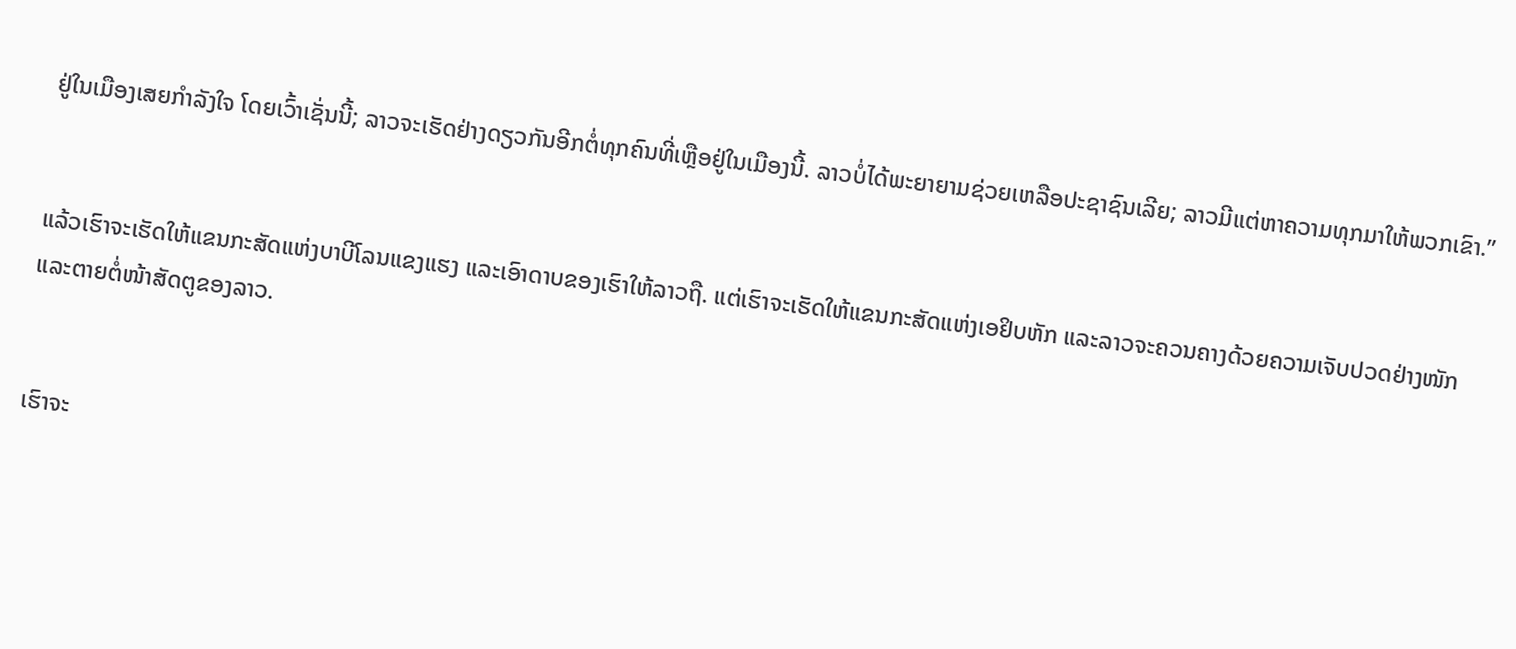ຢູ່ໃນເມືອງເສຍກຳລັງໃຈ ໂດຍເວົ້າເຊັ່ນນີ້; ລາວຈະເຮັດຢ່າງດຽວກັນອີກຕໍ່ທຸກຄົນທີ່ເຫຼືອຢູ່ໃນເມືອງນີ້. ລາວບໍ່ໄດ້ພະຍາຍາມຊ່ວຍເຫລືອປະຊາຊົນເລີຍ; ລາວມີແຕ່ຫາຄວາມທຸກມາໃຫ້ພວກເຂົາ.”


ແລ້ວເຮົາຈະເຮັດໃຫ້ແຂນກະສັດແຫ່ງບາບີໂລນແຂງແຮງ ແລະເອົາດາບຂອງເຮົາໃຫ້ລາວຖື. ແຕ່ເຮົາຈະເຮັດໃຫ້ແຂນກະສັດແຫ່ງເອຢິບຫັກ ແລະລາວຈະຄວນຄາງດ້ວຍຄວາມເຈັບປວດຢ່າງໜັກ ແລະຕາຍຕໍ່ໜ້າສັດຕູຂອງລາວ.


ເຮົາຈະ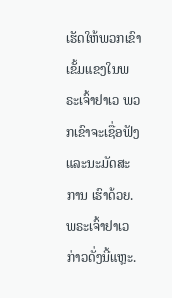ເຮັດໃຫ້ພວກເຂົາເຂັ້ມແຂງໃນພຣະເຈົ້າຢາເວ ພວກເຂົາຈະເຊື່ອຟັງ ແລະນະມັດສະການ ເຮົາດ້ວຍ. ພຣະເຈົ້າຢາເວກ່າວດັ່ງນີ້ແຫຼະ.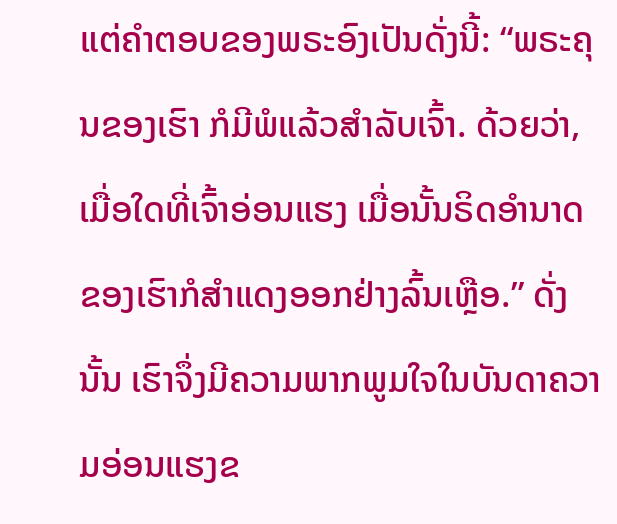ແຕ່ຄຳຕອບຂອງພຣະອົງເປັນດັ່ງນີ້: “ພຣະຄຸນຂອງເຮົາ ກໍມີພໍແລ້ວສຳລັບເຈົ້າ. ດ້ວຍວ່າ, ເມື່ອໃດທີ່ເຈົ້າອ່ອນແຮງ ເມື່ອນັ້ນຣິດອຳນາດຂອງເຮົາກໍສຳແດງອອກຢ່າງລົ້ນເຫຼືອ.” ດັ່ງນັ້ນ ເຮົາຈຶ່ງມີຄວາມພາກພູມໃຈໃນບັນດາຄວາມອ່ອນແຮງຂ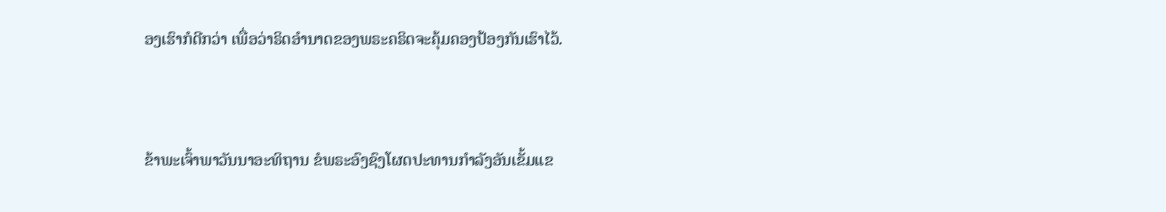ອງເຮົາກໍດີກວ່າ ເພື່ອວ່າຣິດອຳນາດຂອງພຣະຄຣິດຈະຄຸ້ມຄອງປ້ອງກັນເຮົາໄວ້.


ຂ້າພະເຈົ້າພາວັນນາອະທິຖານ ຂໍພຣະອົງຊົງໂຜດປະທານກຳລັງອັນເຂັ້ມແຂ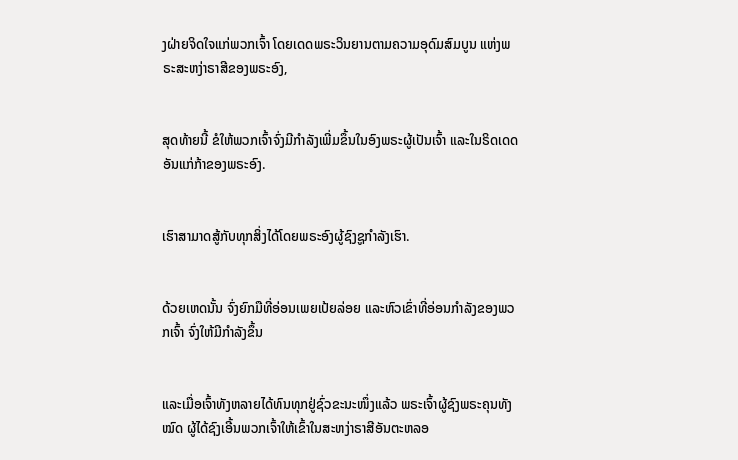ງຝ່າຍຈິດໃຈແກ່ພວກເຈົ້າ ໂດຍເດດພຣະວິນຍານຕາມຄວາມອຸດົມສົມບູນ ແຫ່ງພຣະສະຫງ່າຣາສີຂອງພຣະອົງ,


ສຸດທ້າຍນີ້ ຂໍໃຫ້ພວກເຈົ້າຈົ່ງມີກຳລັງເພີ່ມຂຶ້ນໃນອົງພຣະຜູ້ເປັນເຈົ້າ ແລະໃນຣິດເດດອັນແກ່ກ້າຂອງພຣະອົງ.


ເຮົາສາມາດສູ້ກັບທຸກສິ່ງໄດ້ໂດຍພຣະອົງຜູ້ຊົງຊູກຳລັງເຮົາ.


ດ້ວຍເຫດນັ້ນ ຈົ່ງຍົກມືທີ່ອ່ອນເພຍເປ້ຍລ່ອຍ ແລະຫົວເຂົ່າທີ່ອ່ອນກຳລັງຂອງພວກເຈົ້າ ຈົ່ງໃຫ້ມີກຳລັງຂຶ້ນ


ແລະເມື່ອເຈົ້າທັງຫລາຍໄດ້ທົນທຸກຢູ່ຊົ່ວຂະນະໜຶ່ງແລ້ວ ພຣະເຈົ້າຜູ້ຊົງພຣະຄຸນທັງໝົດ ຜູ້ໄດ້ຊົງເອີ້ນພວກເຈົ້າໃຫ້ເຂົ້າໃນສະຫງ່າຣາສີອັນຕະຫລອ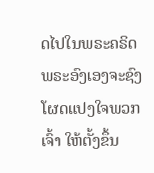ດໄປໃນພຣະຄຣິດ ພຣະອົງເອງຈະຊົງໂຜດແປງໃຈພວກເຈົ້າ ໃຫ້ຕັ້ງຂຶ້ນ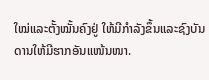ໃໝ່ແລະຕັ້ງໝັ້ນຄົງຢູ່ ໃຫ້ມີກຳລັງຂຶ້ນແລະຊົງບັນດານໃຫ້ມີຮາກອັນແໜ້ນໜາ.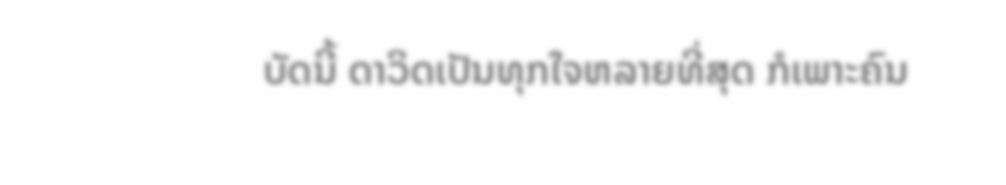ບັດນີ້ ດາວິດເປັນທຸກໃຈຫລາຍທີ່ສຸດ ກໍເພາະຄົນ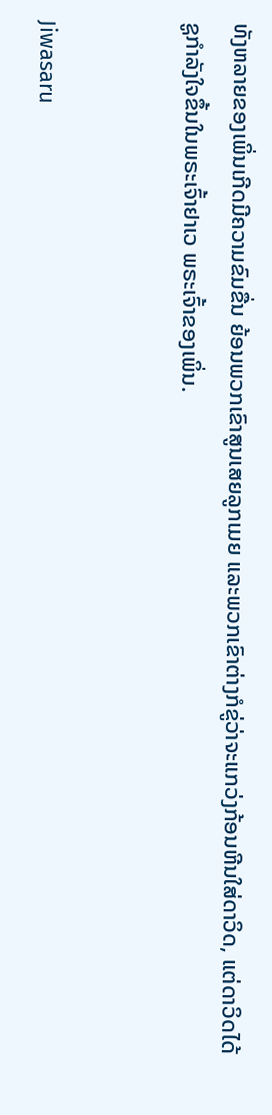ທັງຫລາຍຂອງເພິ່ນເກີດມີຄວາມຂົມຂື່ນ ຍ້ອນພວກເຂົາສູນເສຍລູກເມຍ ແລະພວກເຂົາຕ່າງກໍຂູ່ວ່າຈະແກວ່ງກ້ອນຫີນໃສ່ດາວິດ, ແຕ່ດາວິດໄດ້ຊູກຳລັງໃຈຂຶ້ນໃນພຣະເຈົ້າຢາເວ ພຣະເຈົ້າຂອງເພິ່ນ.


Jiwasaru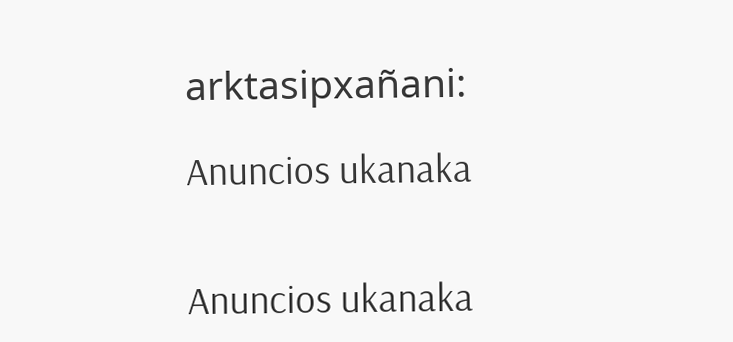arktasipxañani:

Anuncios ukanaka


Anuncios ukanaka